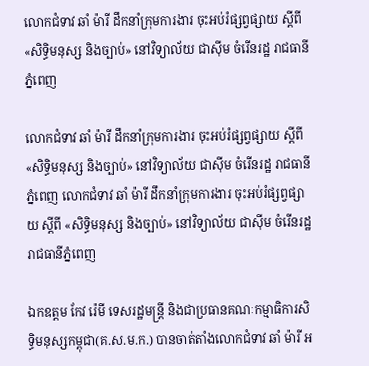លោកជំទាវ ឆាំ ម៉ារី ដឹកនាំក្រុមការងារ ចុះអប់រំផ្សព្វផ្សាយ ស្តីពី «សិទ្ធិមនុស្ស និងច្បាប់» នៅវិទ្យាល័យ ជាស៊ីម ចំរើនរដ្ឋ រាជធានីភ្នំពេញ

លោកជំទាវ ឆាំ ម៉ារី ដឹកនាំក្រុមការងារ ចុះអប់រំផ្សព្វផ្សាយ ស្តីពី «សិទ្ធិមនុស្ស និងច្បាប់» នៅវិទ្យាល័យ ជាស៊ីម ចំរើនរដ្ឋ រាជធានីភ្នំពេញ លោកជំទាវ ឆាំ ម៉ារី ដឹកនាំក្រុមការងារ ចុះអប់រំផ្សព្វផ្សាយ ស្តីពី «សិទ្ធិមនុស្ស និងច្បាប់» នៅវិទ្យាល័យ ជាស៊ីម ចំរើនរដ្ឋ រាជធានីភ្នំពេញ

ឯកឧត្តម កែវ រ៉េមី ទេសរដ្ឋមន្ត្រី និងជាប្រធានគណៈកម្មាធិការសិទ្ធិមនុស្សកម្ពុជា(គ.ស.ម.ក.) បានចាត់តាំងលោកជំទាវ ឆាំ ម៉ារី អ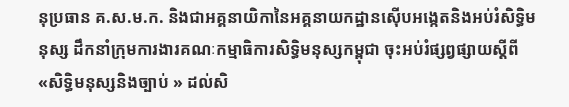នុប្រធាន គ.ស.ម.ក. និងជាអគ្គនាយិកានៃអគ្គនាយកដ្ឋានស៊ើបអង្កេតនិងអប់រំសិទ្ធិមនុស្ស ដឹកនាំក្រុមការងារគណៈកម្មាធិការសិទ្ធិមនុស្សកម្ពុជា ចុះអប់រំផ្សព្វផ្សាយស្តីពី «សិទ្ធិមនុស្សនិងច្បាប់ » ដល់សិ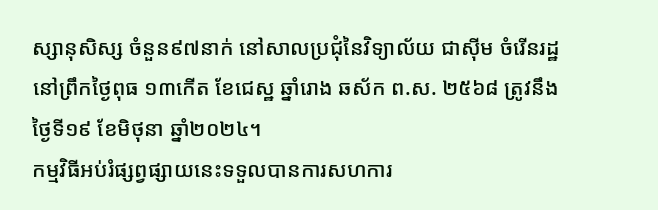ស្សានុសិស្ស ចំនួន៩៧នាក់ នៅសាលប្រជុំនៃវិទ្យាល័យ ជាស៊ីម ចំរើនរដ្ឋ នៅព្រឹកថ្ងៃពុធ ១៣កើត ខែជេស្ឋ ឆ្នាំរោង ឆស័ក ព.ស. ២៥៦៨ ត្រូវនឹងថ្ងៃទី១៩ ខែមិថុនា ឆ្នាំ២០២៤។
កម្មវិធីអប់រំផ្សព្វផ្សាយនេះទទួលបានការសហការ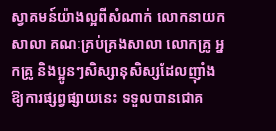ស្វាគមន៍យ៉ាងល្អពីសំណាក់ លោកនាយកសាលា គណៈគ្រប់គ្រងសាលា លោកគ្រូ អ្នកគ្រូ និងប្អូនៗសិស្សានុសិស្សដែលញ៉ាំងឱ្យការផ្សព្វផ្សាយនេះ ទទួលបានជោគ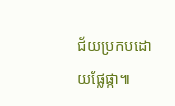ជ័យប្រកបដោយផ្លែផ្កា៕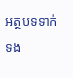អត្ថបទទាក់ទង